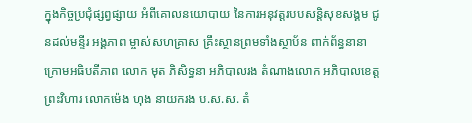ក្នុងកិច្ចប្រជុំផ្សព្វផ្សាយ អំពីគោលនយោបាយ នៃការអនុវត្តរបបសន្តិសុខសង្គម ជូនដល់មន្ទីរ អង្គភាព ម្ចាស់សហគ្រាស គ្រឹះស្ថានព្រមទាំងស្ថាប័ន ពាក់ព័ន្ធនានា ក្រោមអធិបតីភាព លោក មុត ភិសិទ្ធនា អភិបាលរង តំណាងលោក អភិបាលខេត្តព្រះវិហារ លោកម៉េង ហុង នាយករង ប.ស.ស. តំ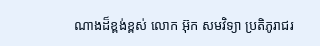ណាងដ៏ខ្ពង់ខ្ពស់ លោក អ៊ុក សមវិទ្យា ប្រតិភូរាជរ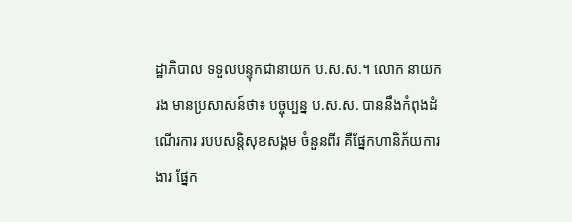ដ្ឋាភិបាល ទទួលបន្ទុកជានាយក ប.ស.ស.។ លោក នាយករង មានប្រសាសន៍ថា៖ បច្ចុប្បន្ន ប.ស.ស. បាននឹងកំពុងដំណើរការ របបសន្តិសុខសង្គម ចំនួនពីរ គឺផ្នែកហានិភ័យការងារ ផ្នែក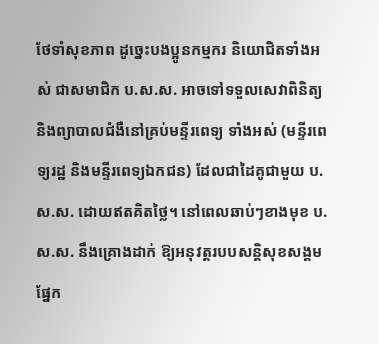ថែទាំសុខភាព ដូច្នេះបងប្អូនកម្មករ និយោជិតទាំងអស់ ជាសមាជិក ប.ស.ស. អាចទៅទទួលសេវាពិនិត្យ និងព្យាបាលជំងឺនៅគ្រប់មន្ទីរពេទ្យ ទាំងអស់ (មន្ទីរពេទ្យរដ្ឋ និងមន្ទីរពេទ្យឯកជន) ដែលជាដៃគូជាមួយ ប.ស.ស. ដោយឥតគិតថ្លៃ។ នៅពេលឆាប់ៗខាងមុខ ប.ស.ស. នឹងគ្រោងដាក់ ឱ្យអនុវត្តរបបសន្តិសុខសង្គម ផ្នែក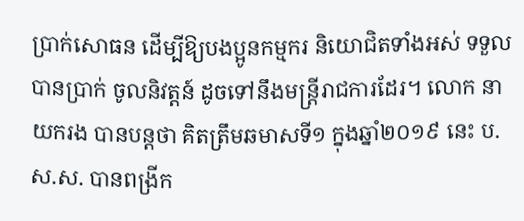ប្រាក់សោធន ដើម្បីឱ្យបងប្អូនកម្មករ និយោជិតទាំងអស់ ទទួលបានប្រាក់ ចូលនិវត្តន៍ ដូចទៅនឹងមន្រ្តីរាជការដែរ។ លោក នាយករង បានបន្តថា គិតត្រឹមឆមាសទី១ ក្នុងឆ្នាំ២០១៩ នេះ ប.ស.ស. បានពង្រីក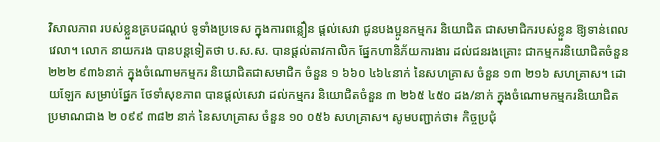វិសាលភាព របស់ខ្លួនគ្របដណ្តប់ ទូទាំងប្រទេស ក្នុងការពន្លឿន ផ្តល់សេវា ជូនបងប្អូនកម្មករ និយោជិត ជាសមាជិករបស់ខ្លួន ឱ្យទាន់ពេលវេលា។ លោក នាយករង បានបន្តទៀតថា ប.ស.ស. បានផ្តល់តាវកាលិក ផ្នែកហានិភ័យការងារ ដល់ជនរងគ្រោះ ជាកម្មករនិយោជិតចំនួន២២២ ៩៣៦នាក់ ក្នុងចំណោមកម្មករ និយោជិតជាសមាជិក ចំនួន ១ ៦៦០ ៤៦៤នាក់ នៃសហគ្រាស ចំនួន ១៣ ២១៦ សហគ្រាស។ ដោយឡែក សម្រាប់ផ្នែក ថែទាំសុខភាព បានផ្តល់សេវា ដល់កម្មករ និយោជិតចំនួន ៣ ២៦៥ ៤៥០ ដង/នាក់ ក្នុងចំណោមកម្មករនិយោជិត ប្រមាណជាង ២ ០៩៩ ៣៨២ នាក់ នៃសហគ្រាស ចំនួន ១០ ០៥៦ សហគ្រាស។ សូមបញ្ជាក់ថា៖ កិច្ចប្រជុំ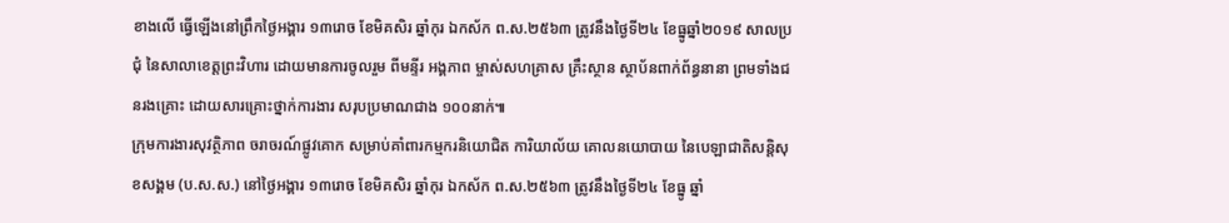ខាងលើ ធ្វើឡើងនៅព្រឹកថ្ងៃអង្គារ ១៣រោច ខែមិគសិរ ឆ្នាំកុរ ឯកស័ក ព.ស.២៥៦៣ ត្រូវនឹងថ្ងៃទី២៤ ខែធ្នូឆ្នាំ២០១៩ សាលប្រជុំ នៃសាលាខេត្តព្រះវិហារ ដោយមានការចូលរួម ពីមន្ទីរ អង្គភាព ម្ចាស់សហគ្រាស គ្រឹះស្ថាន ស្ថាប័នពាក់ព័ន្ធនានា ព្រមទាំងជនរងគ្រោះ ដោយសារគ្រោះថ្នាក់ការងារ សរុបប្រមាណជាង ១០០នាក់៕
ក្រុមការងារសុវត្ថិភាព ចរាចរណ៍ផ្លូវគោក សម្រាប់គាំពារកម្មករនិយោជិត ការិយាល័យ គោលនយោបាយ នៃបេឡាជាតិសន្តិសុខសង្គម (ប.ស.ស.) នៅថ្ងៃអង្គារ ១៣រោច ខែមិគសិរ ឆ្នាំកុរ ឯកស័ក ព.ស.២៥៦៣ ត្រូវនឹងថ្ងៃទី២៤ ខែធ្នូ ឆ្នាំ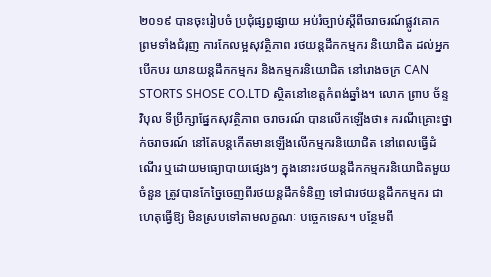២០១៩ បានចុះរៀបចំ ប្រជុំផ្សព្វផ្សាយ អប់រំច្បាប់ស្តីពីចរាចរណ៍ផ្លូវគោក ព្រមទាំងជំរុញ ការកែលម្អសុវត្ថិភាព រថយន្តដឹកកម្មករ និយោជិត ដល់អ្នកបើកបរ យានយន្ដដឹកកម្មករ និងកម្មករនិយោជិត នៅរោងចក្រ CAN STORTS SHOSE CO.LTD ស្ថិតនៅខេត្តកំពង់ឆ្នាំង។ លោក ព្រាប ច័ន្ទវិបុល ទីប្រឹក្សាផ្នែកសុវត្ថិភាព ចរាចរណ៍ បានលើកឡើងថា៖ ករណីគ្រោះថ្នាក់ចរាចរណ៍ នៅតែបន្តកើតមានឡើងលើកម្មករនិយោជិត នៅពេលធ្វើដំណើរ ឬដោយមធ្យោបាយផ្សេងៗ ក្នុងនោះរថយន្តដឹកកម្មករនិយោជិតមួយចំនួន ត្រូវបានកែច្នៃចេញពីរថយន្តដឹកទំនិញ ទៅជារថយន្តដឹកកម្មករ ជាហេតុធ្វើឱ្យ មិនស្របទៅតាមលក្ខណៈ បច្ចេកទេស។ បន្ថែមពី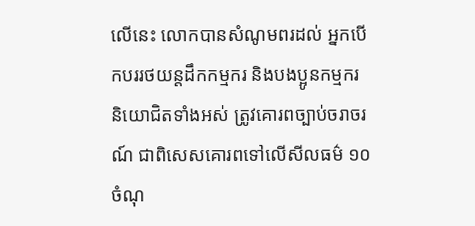លើនេះ លោកបានសំណូមពរដល់ អ្នកបើកបររថយន្តដឹកកម្មករ និងបងប្អូនកម្មករ និយោជិតទាំងអស់ ត្រូវគោរពច្បាប់ចរាចរណ៍ ជាពិសេសគោរពទៅលើសីលធម៌ ១០ចំណុ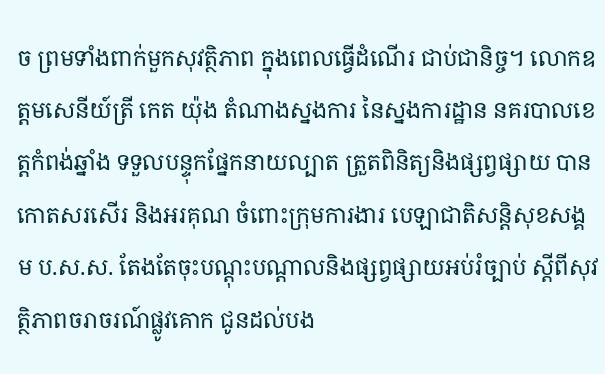ច ព្រមទាំងពាក់មួកសុវត្ថិភាព ក្នុងពេលធ្វើដំណើរ ជាប់ជានិច្ច។ លោកឧត្ដមសេនីយ៍ត្រី កេត យ៉ុង តំណាងស្នងការ នៃស្នងការដ្ឋាន នគរបាលខេត្តកំពង់ឆ្នាំង ទទួលបន្ទុកផ្នែកនាយល្បាត ត្រួតពិនិត្យនិងផ្សព្វផ្សាយ បានកោតសរសើរ និងអរគុណ ចំពោះក្រុមការងារ បេឡាជាតិសន្តិសុខសង្គម ប.ស.ស. តែងតែចុះបណ្តុះបណ្តាលនិងផ្សព្វផ្សាយអប់រំច្បាប់ ស្តីពីសុវត្ថិភាពចរាចរណ៍ផ្លូវគោក ជូនដល់បង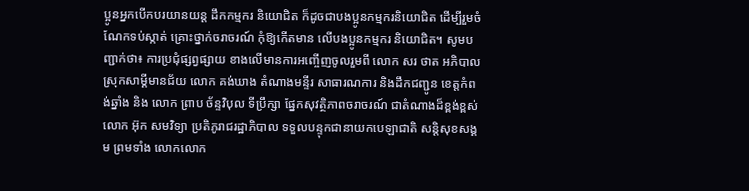ប្អូនអ្នកបើកបរយានយន្ត ដឹកកម្មករ និយោជិត ក៏ដូចជាបងប្អូនកម្មករនិយោជិត ដើម្បីរួមចំណែកទប់ស្កាត់ គ្រោះថ្នាក់ចរាចរណ៍ កុំឱ្យកើតមាន លើបងប្អូនកម្មករ និយោជិត។ សូមបញ្ជាក់ថា៖ ការប្រជុំផ្សព្វផ្សាយ ខាងលើមានការអញ្ចើញចូលរួមពី លោក សរ ថាត អភិបាល ស្រុកសាម្គីមានជ័យ លោក គង់ឃាង តំណាងមន្ទីរ សាធារណការ និងដឹកជញ្ជូន ខេត្តកំពង់ឆ្នាំង និង លោក ព្រាប ច័ន្ទវិបុល ទីប្រឹក្សា ផ្នែកសុវត្ថិភាពចរាចរណ៍ ជាតំណាងដ៏ខ្ពង់ខ្ពស់ លោក អ៊ុក សមវិទ្យា ប្រតិភូរាជរដ្ឋាភិបាល ទទួលបន្ទុកជានាយកបេឡាជាតិ សន្តិសុខសង្គម ព្រមទាំង លោកលោក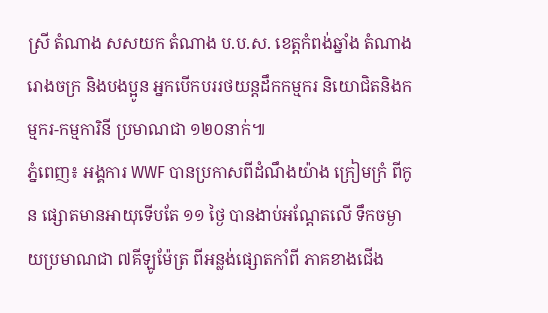ស្រី តំណាង សសយក តំណាង ប.ប.ស. ខេត្តកំពង់ឆ្នាំង តំណាងរោងចក្រ និងបងប្អូន អ្នកបើកបររថយន្តដឹកកម្មករ និយោជិតនិងកម្មករ-កម្មការិនី ប្រមាណជា ១២០នាក់៕
ភ្នំពេញ៖ អង្គការ WWF បានប្រកាសពីដំណឹងយ៉ាង ក្រៀមក្រំ ពីកូន ផ្សោតមានអាយុទើបតែ ១១ ថ្ងៃ បានងាប់អណ្តែតលើ ទឹកចម្ងាយប្រមាណជា ៧គីឡូម៉ែត្រ ពីអន្លង់ផ្សោតកាំពី ភាគខាងជើង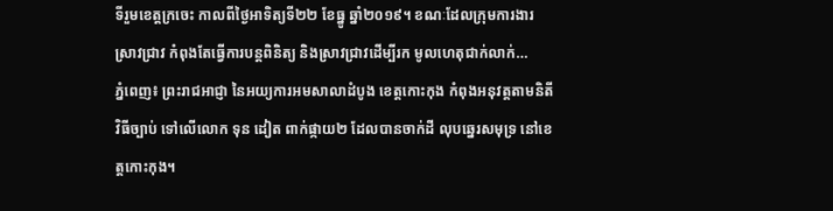ទីរួមខេត្តក្រចេះ កាលពីថ្ងៃអាទិត្យទី២២ ខែធ្នូ ឆ្នាំ២០១៩។ ខណៈដែលក្រុមការងារ ស្រាវជ្រាវ កំពុងតែធ្វើការបន្តពិនិត្យ និងស្រាវជ្រាវដើម្បីរក មូលហេតុជាក់លាក់...
ភ្នំពេញ៖ ព្រះរាជអាជ្ញា នៃអយ្យការអមសាលាដំបូង ខេត្តកោះកុង កំពុងអនុវត្តតាមនិតីវិធីច្បាប់ ទៅលើលោក ទុន ដៀត ពាក់ផ្កាយ២ ដែលបានចាក់ដី លុបឆ្នេរសមុទ្រ នៅខេត្តកោះកុង។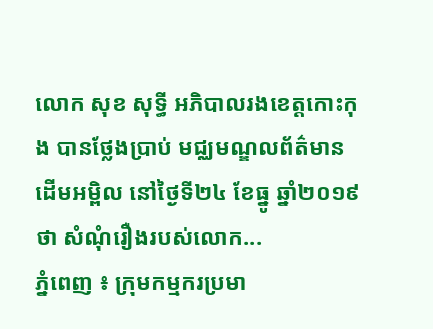លោក សុខ សុទ្ធី អភិបាលរងខេត្តកោះកុង បានថ្លែងប្រាប់ មជ្ឈមណ្ឌលព័ត៌មានដើមអម្ពិល នៅថ្ងៃទី២៤ ខែធ្នូ ឆ្នាំ២០១៩ថា សំណុំរឿងរបស់លោក...
ភ្នំពេញ ៖ ក្រុមកម្មករប្រមា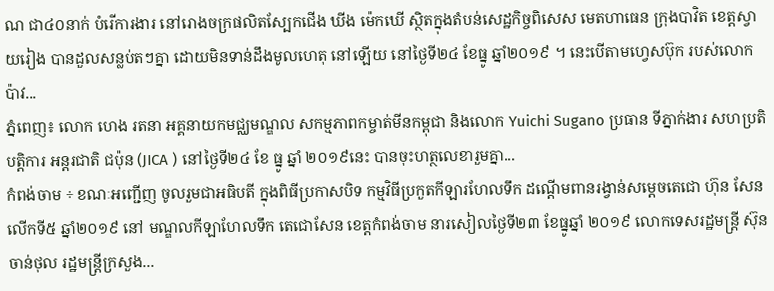ណ ជា៤០នាក់ បំរើការងារ នៅរោងចក្រផលិតស្បែកជើង ឃីង ម៉េកឃើ ស្ថិតក្នុងតំបន់សេដ្ឋកិច្ចពិសេស មេតហាធេន ក្រុងបាវិត ខេត្តស្វាយរៀង បានដួលសន្លប់តៗគ្នា ដោយមិនទាន់ដឹងមូលហេតុ នៅឡើយ នៅថ្ងៃទី២៤ ខែធ្នូ ឆ្នាំ២០១៩ ។ នេះបើតាមហ្វេសប៊ុក របស់លោក ប៉ាវ...
ភ្នំពេញ៖ លោក ហេង រតនា អគ្គនាយកមជ្ឈមណ្ឌល សកម្មភាពកម្ចាត់មីនកម្ពុជា និងលោក Yuichi Sugano ប្រធាន ទីភ្នាក់ងារ សហប្រតិបត្តិការ អន្តរជាតិ ជប៉ុន (JICA ) នៅថ្ងៃទី២៤ ខែ ធ្នូ ឆ្នាំ ២០១៩នេះ បានចុះហត្ថលេខារួមគ្នា...
កំពង់ចាម ÷ ខណៈអញ្ជើញ ចូលរួមជាអធិបតី ក្នុងពិធីប្រកាសបិទ កម្មវិធីប្រកួតកីឡារហែលទឹក ដណ្តើមពានរង្វាន់សម្តេចតេជោ ហ៊ុន សែន លើកទី៥ ឆ្នាំ២០១៩ នៅ មណ្ឌលកីឡាហែលទឹក តេជោសែន ខេត្តកំពង់ចាម នារសៀលថ្ងៃទី២៣ ខែធ្នូឆ្នាំ ២០១៩ លោកទេសរដ្ឋមន្ត្រី ស៊ុន ចាន់ថុល រដ្ឋមន្ត្រីក្រសួង...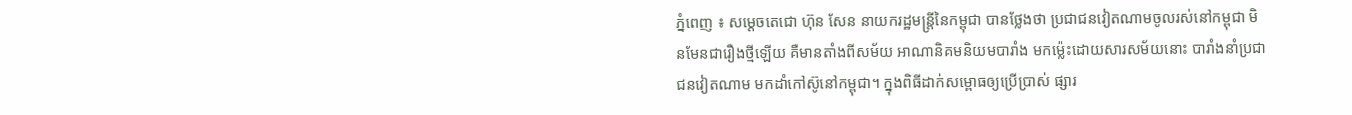ភ្នំពេញ ៖ សម្ដេចតេជោ ហ៊ុន សែន នាយករដ្ឋមន្ដ្រីនៃកម្ពុជា បានថ្លែងថា ប្រជាជនវៀតណាមចូលរស់នៅកម្ពុជា មិនមែនជារឿងថ្មីឡើយ គឺមានតាំងពីសម័យ អាណានិគមនិយមបារាំង មកម្ល៉េះដោយសារសម័យនោះ បារាំងនាំប្រជាជនវៀតណាម មកដាំកៅស៊ូនៅកម្ពុជា។ ក្នុងពិធីដាក់សម្ពោធឲ្យប្រើប្រាស់ ផ្សារ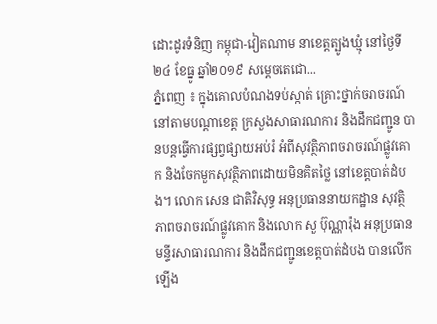ដោះដូរទំនិញ កម្ពុជា-វៀតណាម នាខេត្តត្បូងឃ្មុំ នៅថ្ងៃទី២៤ ខែធ្នូ ឆ្នាំ២០១៩ សម្ដេចតេជោ...
ភ្នំពេញ ៖ ក្នុងគោលបំណងទប់ស្កាត់ គ្រោះថ្នាក់ចរាចរណ៍ នៅតាមបណ្តាខេត្ត ក្រសួងសាធារណការ និងដឹកជញ្ជូន បានបន្តធ្វើការផ្សព្វផ្សាយអប់រំ អំពីសុវត្ថិភាពចរាចរណ៍ផ្លូវគោក និងចែកមួកសុវត្ថិភាពដោយមិនគិតថ្លៃ នៅខេត្តបាត់ដំបង។ លោក សេន ជាតិវិសុទ្ធ អនុប្រធាននាយកដ្ឋាន សុវត្ថិភាពចរាចរណ៍ផ្លូវគោក និងលោក សួ ប៊ុណ្ណារ៉ុង អនុប្រធានមន្ទីរសាធារណការ និងដឹកជញ្ជូនខេត្តបាត់ដំបង បានលើកឡើង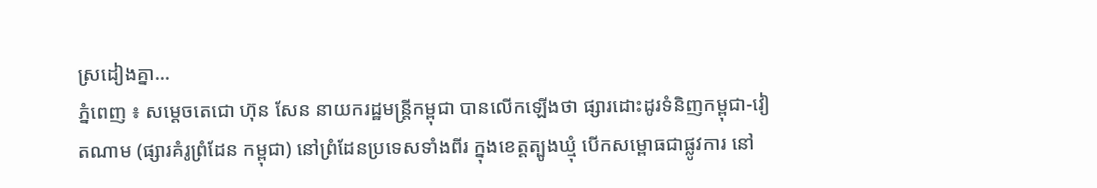ស្រដៀងគ្នា...
ភ្នំពេញ ៖ សម្តេចតេជោ ហ៊ុន សែន នាយករដ្ឋមន្រ្តីកម្ពុជា បានលើកឡើងថា ផ្សារដោះដូរទំនិញកម្ពុជា-វៀតណាម (ផ្សារគំរូព្រំដែន កម្ពុជា) នៅព្រំដែនប្រទេសទាំងពីរ ក្នុងខេត្តត្បូងឃ្មុំ បើកសម្ពោធជាផ្លូវការ នៅ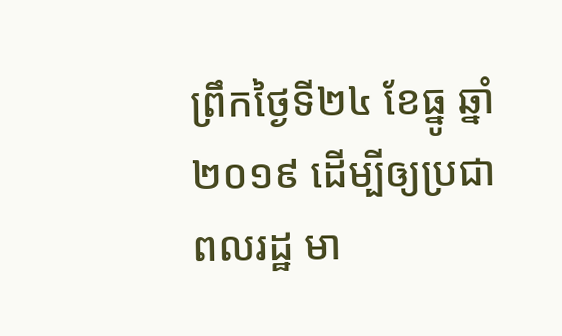ព្រឹកថ្ងៃទី២៤ ខែធ្នូ ឆ្នាំ២០១៩ ដើម្បីឲ្យប្រជាពលរដ្ឋ មា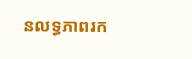នលទ្ធភាពរក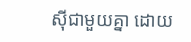ស៊ីជាមួយគ្នា ដោយ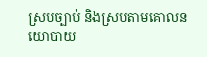ស្របច្បាប់ និងស្របតាមគោលនយោបាយ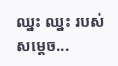ឈ្នះ ឈ្នះ របស់សម្តេច...